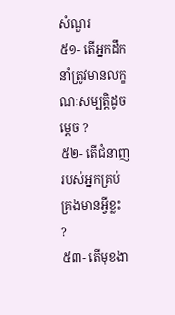សំណួរ
៥១- តើអ្នកដឹកនាំត្រូវមានលក្ខណៈសម្បត្តិដូចម្តេច ?
៥២- តើជំនាញរបស់អ្នកគ្រប់គ្រងមានអ្វីខ្លះ ?
៥៣- តើមុខងា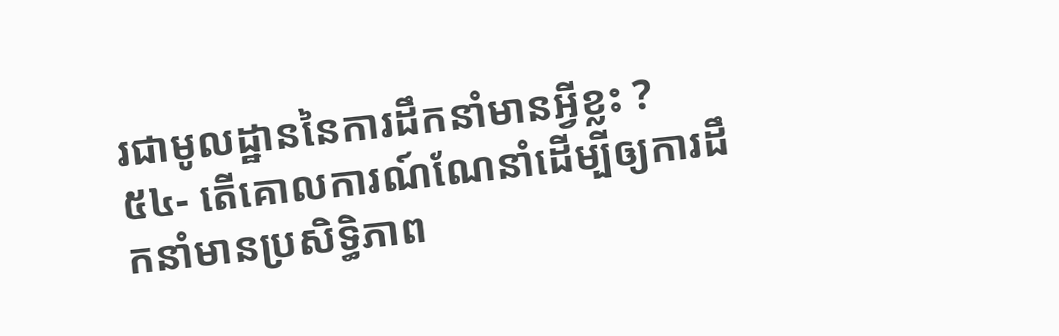រជាមូលដ្ឋាននៃការដឹកនាំមានអ្វីខ្លះ ?
៥៤- តើគោលការណ៍ណែនាំដើម្បីឲ្យការដឹកនាំមានប្រសិទ្ធិភាព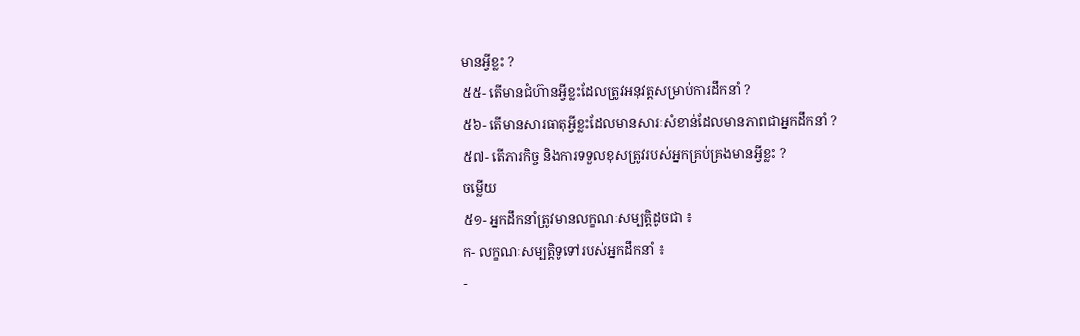មានអ្វីខ្លះ ?
៥៥- តើមានជំហ៊ានអ្វីខ្លះដែលត្រូវអនុវត្តសម្រាប់ការដឹកនាំ ?
៥៦- តើមានសារធាតុអ្វីខ្លះដែលមានសារៈសំខាន់ដែលមានភាពជាអ្នកដឹកនាំ ?
៥៧- តើភារកិច្ច និងការទទួលខុសត្រូវរបស់អ្នកគ្រប់គ្រងមានអ្វីខ្លះ ?
ចម្លើយ
៥១- អ្នកដឹកនាំត្រូវមានលក្ខណៈសម្បត្តិដូចជា ៖
ក- លក្ខណៈសម្បត្តិទូទៅរបស់អ្នកដឹកនាំ ៖
-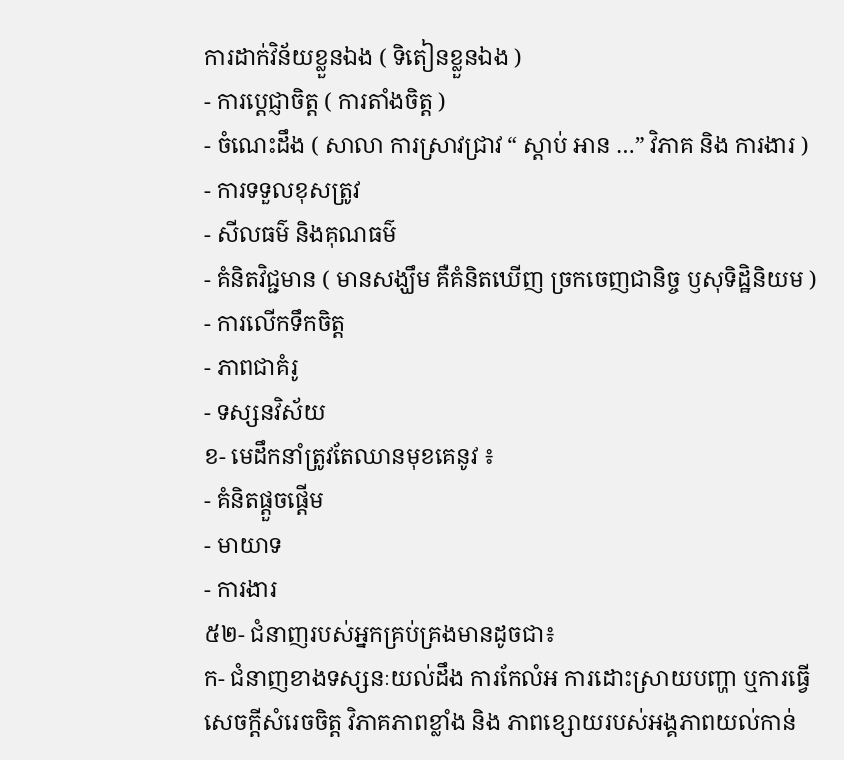ការដាក់វិន័យខ្លួនឯង ( ទិតៀនខ្លួនឯង )
- ការប្តេជ្ញាចិត្ត ( ការតាំងចិត្ត )
- ចំណេះដឹង ( សាលា ការស្រាវជ្រាវ “ ស្តាប់ អាន …” វិភាគ និង ការងារ )
- ការទទួលខុសត្រូវ
- សីលធម៌ និងគុណធម៌
- គំនិតវិជ្ជមាន ( មានសង្ឃឹម គឺគំនិតឃើញ ច្រកចេញជានិច្ច ឫសុទិដ្ឋិនិយម )
- ការលើកទឹកចិត្ត
- ភាពជាគំរូ
- ទស្សនវិស័យ
ខ- មេដឹកនាំត្រូវតែឈានមុខគេនូវ ៖
- គំនិតផ្តួចផ្តើម
- មាយាទ
- ការងារ
៥២- ជំនាញរបស់អ្នកគ្រប់គ្រងមានដូចជា៖
ក- ជំនាញខាងទស្សនៈយល់ដឹង ការកែលំអ ការដោះស្រាយបញ្ហា ឬការធ្វើសេចក្ដីសំរេចចិត្ត វិភាគភាពខ្លាំង និង ភាពខ្សោយរបស់អង្គភាពយល់កាន់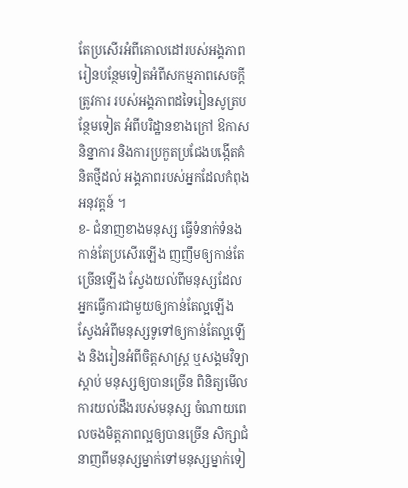តែប្រសើរអំពីគោលដៅរបស់អង្គភាព រៀនបន្ថែមទៀតអំពីសកម្មភាពសេចក្ដីត្រូវការ របស់អង្គភាពដទៃរៀនសូត្របន្ថែមទៀត អំពីបរិដ្ឋានខាងក្រៅ ឱកាស និន្នាការ និងការប្រកួតប្រជែងបង្កើតគំនិតថ្មីដល់ អង្គភាពរបស់អ្នកដែលកំពុងអនុវត្តន៍ ។
ខ- ជំនាញខាងមនុស្ស ធ្វើទំនាក់ទំនងកាន់តែប្រសើរឡើង ញញឹមឲ្យកាន់តែច្រើនឡើង ស្វែងយល់ពីមនុស្សដែល អ្នកធ្វើការជាមួយឲ្យកាន់តែល្អឡើង ស្វែងអំពីមនុស្សទូទៅឲ្យកាន់តែល្អឡើង និងរៀនអំពីចិត្តសាស្ត្រ ឬសង្គមវិទ្យាស្ដាប់ មនុស្សឲ្យបានច្រើន ពិនិត្យមើលការយល់ដឹងរបស់មនុស្ស ចំណាយពេលចងមិត្តភាពល្អឲ្យបានច្រើន សិក្សាជំនាញពីមនុស្សម្នាក់ទៅមនុស្សម្នាក់ទៀ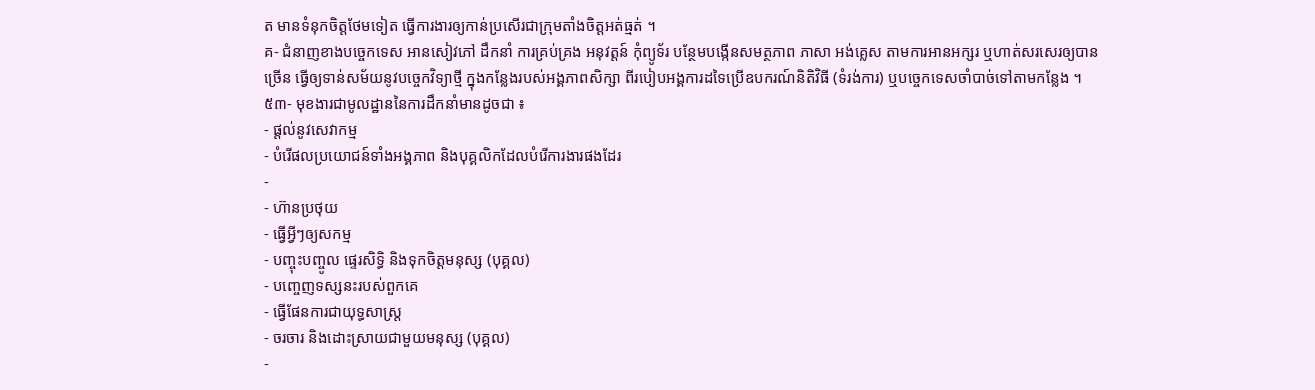ត មានទំនុកចិត្តថែមទៀត ធ្វើការងារឲ្យកាន់ប្រសើរជាក្រុមតាំងចិត្តអត់ធ្មត់ ។
គ- ជំនាញខាងបច្ចេកទេស អានសៀវភៅ ដឹកនាំ ការគ្រប់គ្រង អនុវត្តន៍ កុំព្យូទ័រ បន្ថែមបង្កើនសមត្ថភាព ភាសា អង់គ្លេស តាមការអានអក្សរ ឬហាត់សរសេរឲ្យបានច្រើន ធ្វើឲ្យទាន់សម័យនូវបច្ចេកវិទ្យាថ្មី ក្នុងកន្លែងរបស់អង្គភាពសិក្សា ពីរបៀបអង្គការដទៃប្រើឧបករណ៍និតិវិធី (ទំរង់ការ) ឬបច្ចេកទេសចាំបាច់ទៅតាមកន្លែង ។
៥៣- មុខងារជាមូលដ្ឋាននៃការដឹកនាំមានដូចជា ៖
- ផ្ដល់នូវសេវាកម្ម
- បំរើផលប្រយោជន៍ទាំងអង្គភាព និងបុគ្គលិកដែលបំរើការងារផងដែរ
-
- ហ៊ានប្រថុយ
- ធ្វើអ្វីៗឲ្យសកម្ម
- បញ្ចុះបញ្ចូល ផ្ទេរសិទ្ធិ និងទុកចិត្តមនុស្ស (បុគ្គល)
- បញ្ចេញទស្សនះរបស់ពួកគេ
- ធ្វើផែនការជាយុទ្ធសាស្រ្ត
- ចរចារ និងដោះស្រាយជាមួយមនុស្ស (បុគ្គល)
-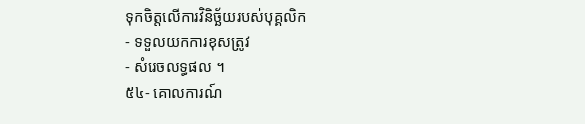ទុកចិត្តលើការវិនិច្ឆ័យរបស់បុគ្គលិក
- ទទួលយកការខុសត្រូវ
- សំរេចលទ្ធផល ។
៥៤- គោលការណ៍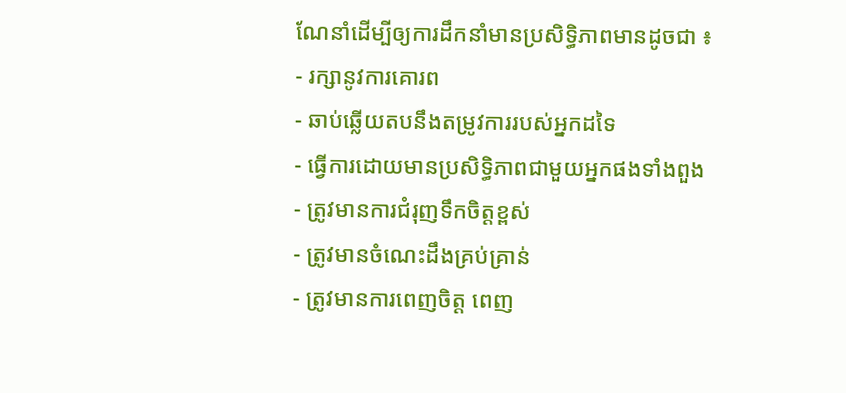ណែនាំដើម្បីឲ្យការដឹកនាំមានប្រសិទ្ធិភាពមានដូចជា ៖
- រក្សានូវការគោរព
- ឆាប់ឆ្លើយតបនឹងតម្រូវការរបស់អ្នកដទៃ
- ធ្វើការដោយមានប្រសិទ្ធិភាពជាមួយអ្នកផងទាំងពួង
- ត្រូវមានការជំរុញទឹកចិត្តខ្ពស់
- ត្រូវមានចំណេះដឹងគ្រប់គ្រាន់
- ត្រូវមានការពេញចិត្ត ពេញ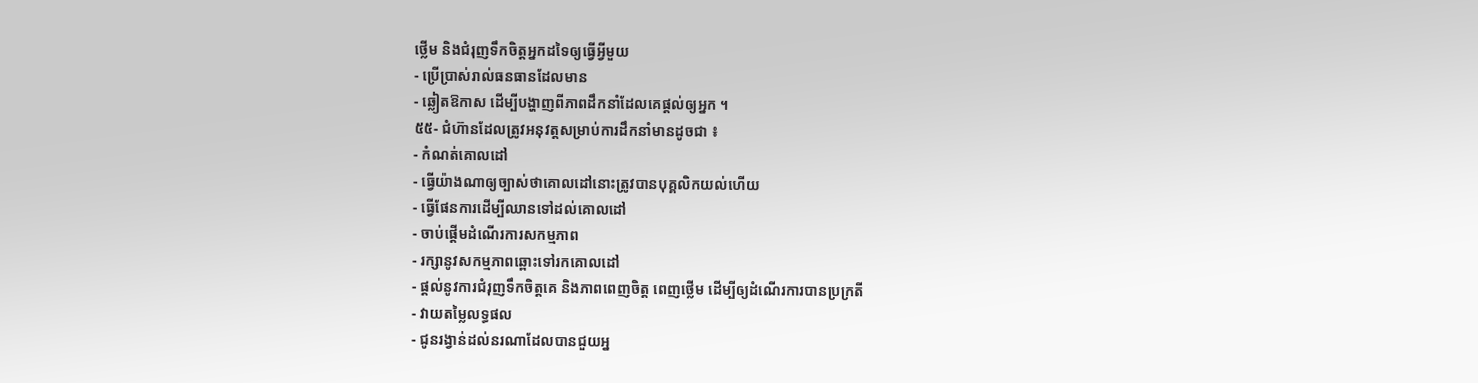ថ្លើម និងជំរុញទឹកចិត្តអ្នកដទៃឲ្យធ្វើអ្វីមួយ
- ប្រើប្រាស់រាល់ធនធានដែលមាន
- ឆ្លៀតឱកាស ដើម្បីបង្ហាញពីភាពដឹកនាំដែលគេផ្ដល់ឲ្យអ្នក ។
៥៥- ជំហ៊ានដែលត្រូវអនុវត្តសម្រាប់ការដឹកនាំមានដូចជា ៖
- កំណត់គោលដៅ
- ធ្វើយ៉ាងណាឲ្យច្បាស់ថាគោលដៅនោះត្រូវបានបុគ្គលិកយល់ហើយ
- ធ្វើផែនការដើម្បីឈានទៅដល់គោលដៅ
- ចាប់ផ្ដើមដំណើរការសកម្មភាព
- រក្សានូវសកម្មភាពឆ្ពោះទៅរកគោលដៅ
- ផ្ដល់នូវការជំរុញទឹកចិត្តគេ និងភាពពេញចិត្ត ពេញថ្លើម ដើម្បីឲ្យដំណើរការបានប្រក្រតី
- វាយតម្លៃលទ្ធផល
- ជូនរង្វាន់ដល់នរណាដែលបានជួយអ្ន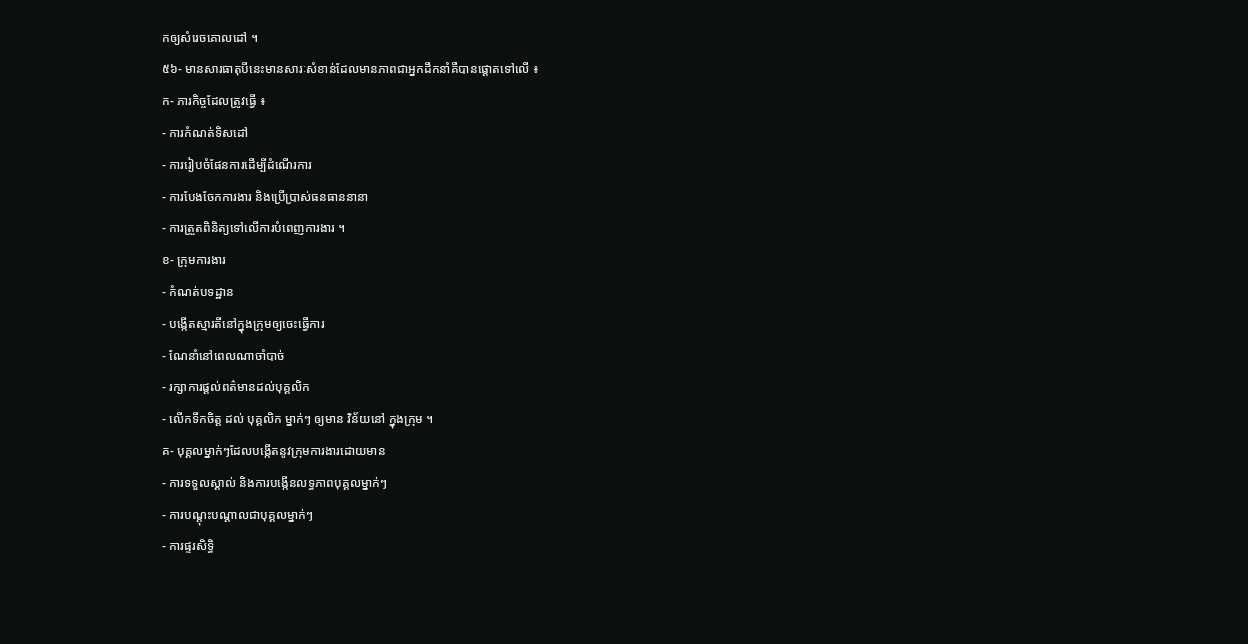កឲ្យសំរេចគោលដៅ ។
៥៦- មានសារធាតុបីនេះមានសារៈសំខាន់ដែលមានភាពជាអ្នកដឹកនាំគឺបានផ្ដោតទៅលើ ៖
ក- ភារកិច្ចដែលត្រូវធ្វើ ៖
- ការកំណត់ទិសដៅ
- ការរៀបចំផែនការដើម្បីដំណើរការ
- ការបែងចែកការងារ និងប្រើប្រាស់ធនធាននានា
- ការត្រួតពិនិត្យទៅលើការបំពេញការងារ ។
ខ- ក្រុមការងារ
- កំណត់បទដ្ឋាន
- បង្កើតស្មារតីនៅក្នុងក្រុមឲ្យចេះធ្វើការ
- ណែនាំនៅពេលណាចាំបាច់
- រក្សាការផ្ដល់ពត៌មានដល់បុគ្គលិក
- លើកទឹកចិត្ត ដល់ បុគ្គលិក ម្នាក់ៗ ឲ្យមាន វិន័យនៅ ក្នុងក្រុម ។
គ- បុគ្គលម្នាក់ៗដែលបង្កើតនូវក្រុមការងារដោយមាន
- ការទទួលស្គាល់ និងការបង្កើនលទ្ធភាពបុគ្គលម្នាក់ៗ
- ការបណ្ដុះបណ្ដាលជាបុគ្គលម្នាក់ៗ
- ការផ្ទរសិទ្ធិ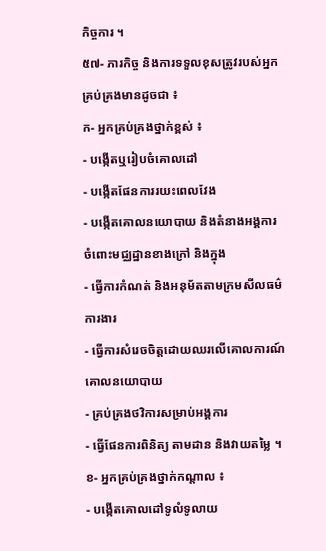កិច្ចការ ។
៥៧- ភារកិច្ច និងការទទួលខុសត្រូវរបស់អ្នកគ្រប់គ្រងមានដូចជា ៖
ក- អ្នកគ្រប់គ្រងថ្នាក់ខ្ពស់ ៖
- បង្កើតឬរៀបចំគោលដៅ
- បង្កើតផែនការរយះពេលវែង
- បង្កើតគោលនយោបាយ និងតំនាងអង្គការចំពោះមជ្ឈដ្ឋានខាងក្រៅ និងក្នុង
- ធ្វើការកំណត់ និងអនុម័តតាមក្រមសីលធម៌ការងារ
- ធ្វើការសំរេចចិត្តដោយឈរលើគោលការណ៍ គោលនយោបាយ
- គ្រប់គ្រងថវិការសម្រាប់អង្គការ
- ធ្វើផែនការពិនិត្យ តាមដាន និងវាយតម្លៃ ។
ខ- អ្នកគ្រប់គ្រងថ្នាក់កណ្តាល ៖
- បង្កើតគោលដៅទូលំទូលាយ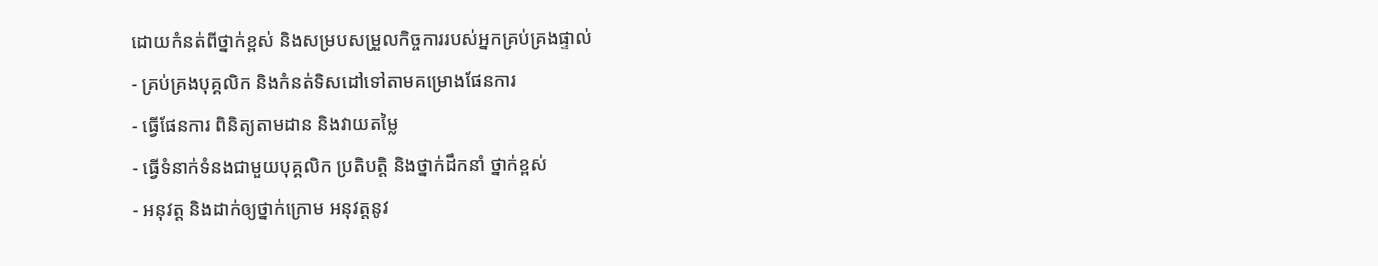ដោយកំនត់ពីថ្នាក់ខ្ពស់ និងសម្របសម្រួលកិច្ចការរបស់អ្នកគ្រប់គ្រងផ្ទាល់
- គ្រប់គ្រងបុគ្គលិក និងកំនត់ទិសដៅទៅតាមគម្រោងផែនការ
- ធ្វើផែនការ ពិនិត្យតាមដាន និងវាយតម្លៃ
- ធ្វើទំនាក់ទំនងជាមួយបុគ្គលិក ប្រតិបត្តិ និងថ្នាក់ដឹកនាំ ថ្នាក់ខ្ពស់
- អនុវត្ត និងដាក់ឲ្យថ្នាក់ក្រោម អនុវត្តនូវ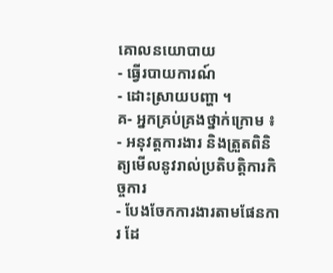គោលនយោបាយ
- ធ្វើរបាយការណ៍
- ដោះស្រាយបញ្ហា ។
គ- អ្នកគ្រប់គ្រងថ្នាក់ក្រោម ៖
- អនុវត្តការងារ និងត្រួតពិនិត្យមើលនូវរាល់ប្រតិបតិ្តការកិច្ចការ
- បែងចែកការងារតាមផែនការ ដែ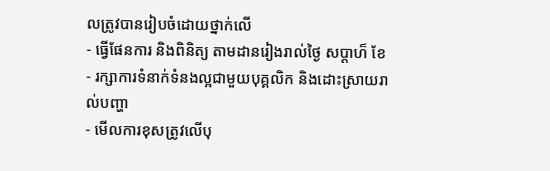លត្រូវបានរៀបចំដោយថ្នាក់លើ
- ធ្វើផែនការ និងពិនិត្យ តាមដានរៀងរាល់ថ្ងៃ សប្តាហ៏ ខែ
- រក្សាការទំនាក់ទំនងល្អជាមួយបុគ្គលិក និងដោះស្រាយរាល់បញ្ហា
- មើលការខុសត្រូវលើបុ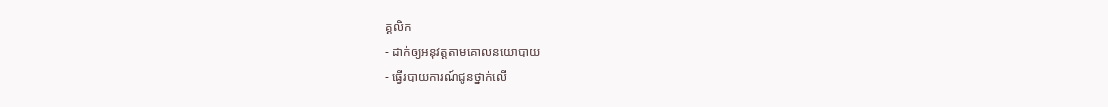គ្គលិក
- ដាក់ឲ្យអនុវត្តតាមគោលនយោបាយ
- ធ្វើរបាយការណ៍ជូនថ្នាក់លើ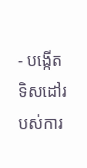- បង្កើតទិសដៅរបស់ការ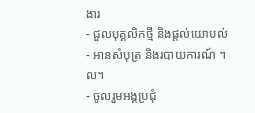ងារ
- ជួលបុគ្គលិកថ្មី និងផ្ដល់យោបល់
- អានសំបុត្រ និងរបាយការណ៍ ។ល។
- ចូលរួមអង្គប្រជុំ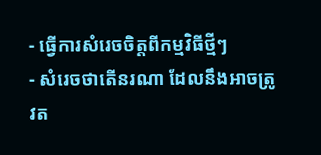- ធ្វើការសំរេចចិត្តពីកម្មវិធីថ្មីៗ
- សំរេចថាតើនរណា ដែលនឹងអាចត្រូវត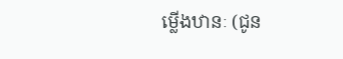ម្លើងឋានៈ (ជូន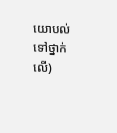យោបល់ទៅថ្នាក់លើ)